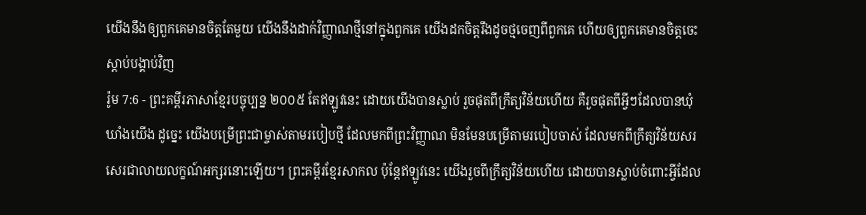យើងនឹងឲ្យពួកគេមានចិត្តតែមួយ យើងនឹងដាក់វិញ្ញាណថ្មីនៅក្នុងពួកគេ យើងដកចិត្តរឹងដូចថ្មចេញពីពួកគេ ហើយឲ្យពួកគេមានចិត្តចេះស្ដាប់បង្គាប់វិញ
រ៉ូម 7:6 - ព្រះគម្ពីរភាសាខ្មែរបច្ចុប្បន្ន ២០០៥ តែឥឡូវនេះ ដោយយើងបានស្លាប់ រួចផុតពីក្រឹត្យវិន័យហើយ គឺរួចផុតពីអ្វីៗដែលបានឃុំឃាំងយើង ដូច្នេះ យើងបម្រើព្រះជាម្ចាស់តាមរបៀបថ្មី ដែលមកពីព្រះវិញ្ញាណ មិនមែនបម្រើតាមរបៀបចាស់ ដែលមកពីក្រឹត្យវិន័យសរសេរជាលាយលក្ខណ៍អក្សរនោះឡើយ។ ព្រះគម្ពីរខ្មែរសាកល ប៉ុន្តែឥឡូវនេះ យើងរួចពីក្រឹត្យវិន័យហើយ ដោយបានស្លាប់ចំពោះអ្វីដែល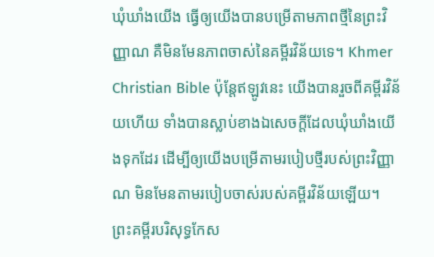ឃុំឃាំងយើង ធ្វើឲ្យយើងបានបម្រើតាមភាពថ្មីនៃព្រះវិញ្ញាណ គឺមិនមែនភាពចាស់នៃគម្ពីរវិន័យទេ។ Khmer Christian Bible ប៉ុន្ដែឥឡូវនេះ យើងបានរួចពីគម្ពីរវិន័យហើយ ទាំងបានស្លាប់ខាងឯសេចក្ដីដែលឃុំឃាំងយើងទុកដែរ ដើម្បីឲ្យយើងបម្រើតាមរបៀបថ្មីរបស់ព្រះវិញ្ញាណ មិនមែនតាមរបៀបចាស់របស់គម្ពីរវិន័យឡើយ។ ព្រះគម្ពីរបរិសុទ្ធកែស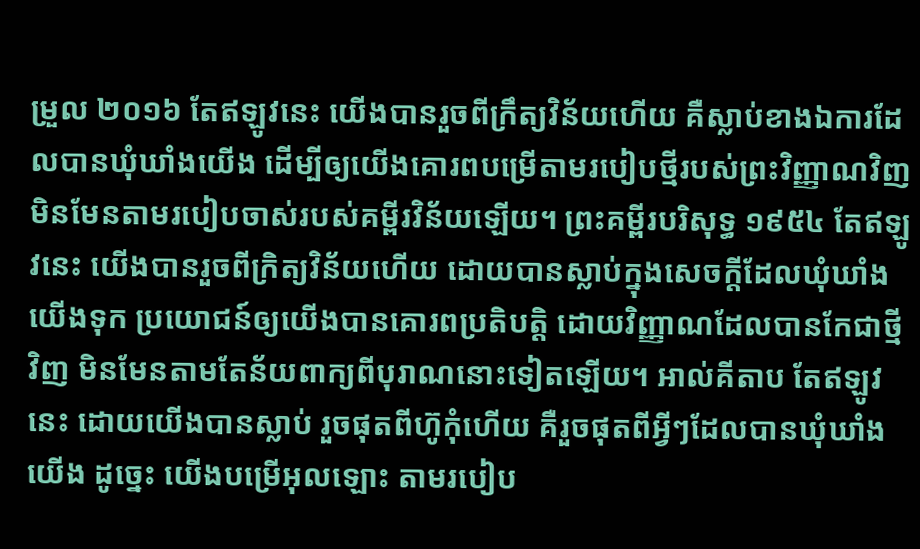ម្រួល ២០១៦ តែឥឡូវនេះ យើងបានរួចពីក្រឹត្យវិន័យហើយ គឺស្លាប់ខាងឯការដែលបានឃុំឃាំងយើង ដើម្បីឲ្យយើងគោរពបម្រើតាមរបៀបថ្មីរបស់ព្រះវិញ្ញាណវិញ មិនមែនតាមរបៀបចាស់របស់គម្ពីរវិន័យឡើយ។ ព្រះគម្ពីរបរិសុទ្ធ ១៩៥៤ តែឥឡូវនេះ យើងបានរួចពីក្រិត្យវិន័យហើយ ដោយបានស្លាប់ក្នុងសេចក្ដីដែលឃុំឃាំងយើងទុក ប្រយោជន៍ឲ្យយើងបានគោរពប្រតិបត្តិ ដោយវិញ្ញាណដែលបានកែជាថ្មីវិញ មិនមែនតាមតែន័យពាក្យពីបុរាណនោះទៀតឡើយ។ អាល់គីតាប តែឥឡូវនេះ ដោយយើងបានស្លាប់ រួចផុតពីហ៊ូកុំហើយ គឺរួចផុតពីអ្វីៗដែលបានឃុំឃាំងយើង ដូច្នេះ យើងបម្រើអុលឡោះ តាមរបៀប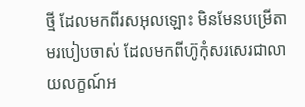ថ្មី ដែលមកពីរសអុលឡោះ មិនមែនបម្រើតាមរបៀបចាស់ ដែលមកពីហ៊ូកុំសរសេរជាលាយលក្ខណ៍អ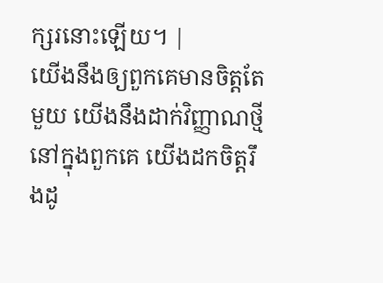ក្សរនោះឡើយ។ |
យើងនឹងឲ្យពួកគេមានចិត្តតែមួយ យើងនឹងដាក់វិញ្ញាណថ្មីនៅក្នុងពួកគេ យើងដកចិត្តរឹងដូ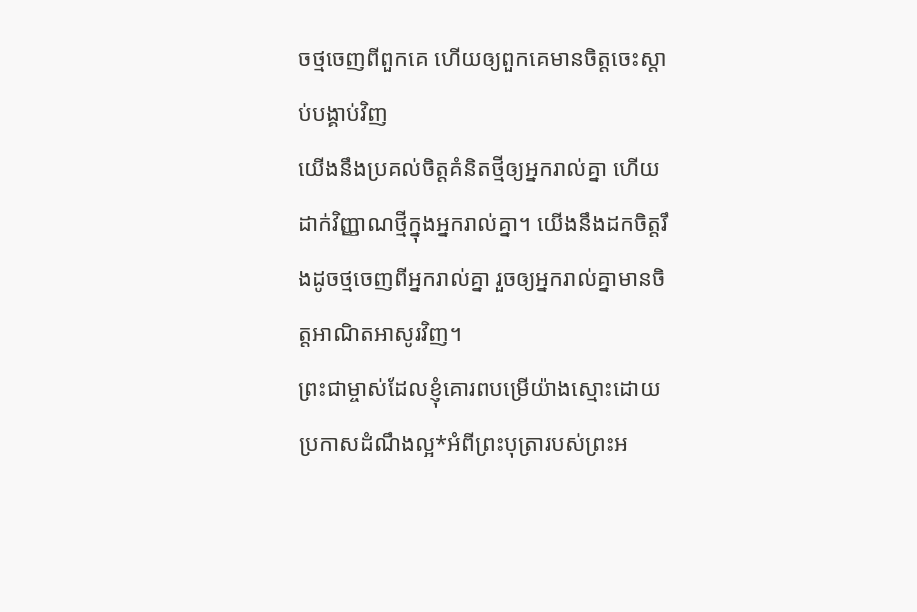ចថ្មចេញពីពួកគេ ហើយឲ្យពួកគេមានចិត្តចេះស្ដាប់បង្គាប់វិញ
យើងនឹងប្រគល់ចិត្តគំនិតថ្មីឲ្យអ្នករាល់គ្នា ហើយដាក់វិញ្ញាណថ្មីក្នុងអ្នករាល់គ្នា។ យើងនឹងដកចិត្តរឹងដូចថ្មចេញពីអ្នករាល់គ្នា រួចឲ្យអ្នករាល់គ្នាមានចិត្តអាណិតអាសូរវិញ។
ព្រះជាម្ចាស់ដែលខ្ញុំគោរពបម្រើយ៉ាងស្មោះដោយប្រកាសដំណឹងល្អ*អំពីព្រះបុត្រារបស់ព្រះអ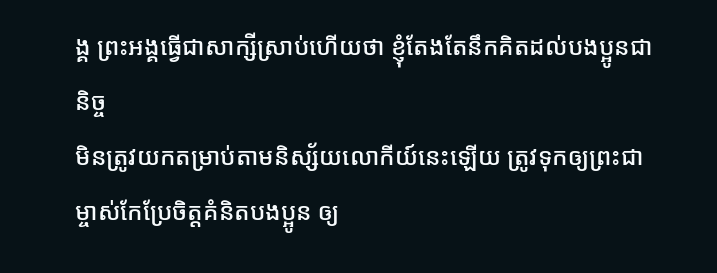ង្គ ព្រះអង្គធ្វើជាសាក្សីស្រាប់ហើយថា ខ្ញុំតែងតែនឹកគិតដល់បងប្អូនជានិច្ច
មិនត្រូវយកតម្រាប់តាមនិស្ស័យលោកីយ៍នេះឡើយ ត្រូវទុកឲ្យព្រះជាម្ចាស់កែប្រែចិត្តគំនិតបងប្អូន ឲ្យ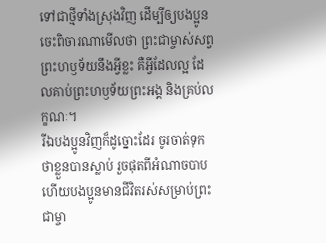ទៅជាថ្មីទាំងស្រុងវិញ ដើម្បីឲ្យបងប្អូនចេះពិចារណាមើលថា ព្រះជាម្ចាស់សព្វព្រះហឫទ័យនឹងអ្វីខ្លះ គឺអ្វីដែលល្អ ដែលគាប់ព្រះហឫទ័យព្រះអង្គ និងគ្រប់លក្ខណៈ។
រីឯបងប្អូនវិញក៏ដូច្នោះដែរ ចូរចាត់ទុកថាខ្លួនបានស្លាប់ រួចផុតពីអំណាចបាប ហើយបងប្អូនមានជីវិតរស់សម្រាប់ព្រះជាម្ចា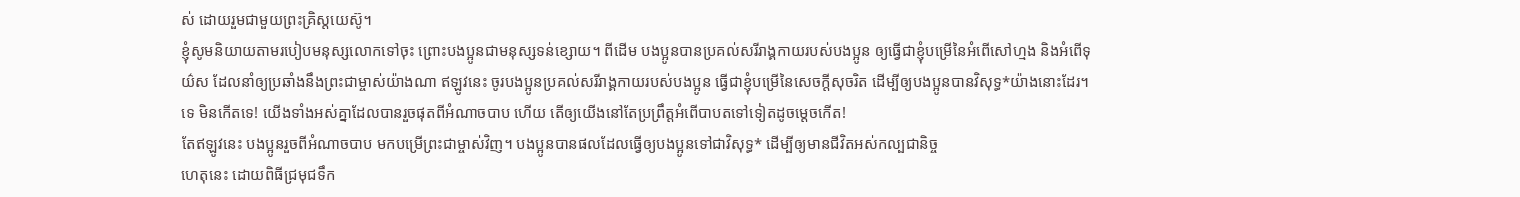ស់ ដោយរួមជាមួយព្រះគ្រិស្តយេស៊ូ។
ខ្ញុំសូមនិយាយតាមរបៀបមនុស្សលោកទៅចុះ ព្រោះបងប្អូនជាមនុស្សទន់ខ្សោយ។ ពីដើម បងប្អូនបានប្រគល់សរីរាង្គកាយរបស់បងប្អូន ឲ្យធ្វើជាខ្ញុំបម្រើនៃអំពើសៅហ្មង និងអំពើទុយ៌ស ដែលនាំឲ្យប្រឆាំងនឹងព្រះជាម្ចាស់យ៉ាងណា ឥឡូវនេះ ចូរបងប្អូនប្រគល់សរីរាង្គកាយរបស់បងប្អូន ធ្វើជាខ្ញុំបម្រើនៃសេចក្ដីសុចរិត ដើម្បីឲ្យបងប្អូនបានវិសុទ្ធ*យ៉ាងនោះដែរ។
ទេ មិនកើតទេ! យើងទាំងអស់គ្នាដែលបានរួចផុតពីអំណាចបាប ហើយ តើឲ្យយើងនៅតែប្រព្រឹត្តអំពើបាបតទៅទៀតដូចម្ដេចកើត!
តែឥឡូវនេះ បងប្អូនរួចពីអំណាចបាប មកបម្រើព្រះជាម្ចាស់វិញ។ បងប្អូនបានផលដែលធ្វើឲ្យបងប្អូនទៅជាវិសុទ្ធ* ដើម្បីឲ្យមានជីវិតអស់កល្បជានិច្ច
ហេតុនេះ ដោយពិធីជ្រមុជទឹក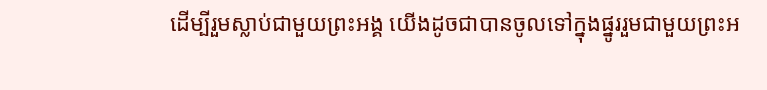ដើម្បីរួមស្លាប់ជាមួយព្រះអង្គ យើងដូចជាបានចូលទៅក្នុងផ្នូររួមជាមួយព្រះអ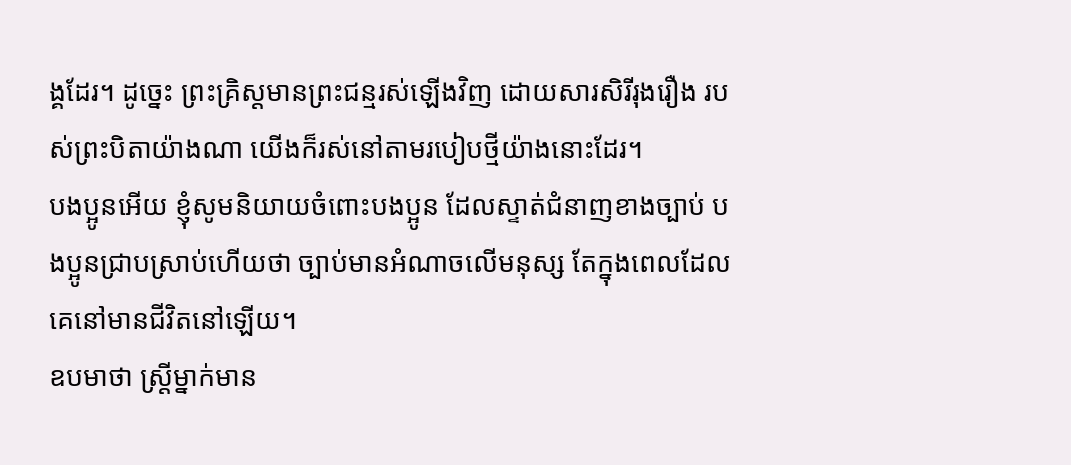ង្គដែរ។ ដូច្នេះ ព្រះគ្រិស្តមានព្រះជន្មរស់ឡើងវិញ ដោយសារសិរីរុងរឿង របស់ព្រះបិតាយ៉ាងណា យើងក៏រស់នៅតាមរបៀបថ្មីយ៉ាងនោះដែរ។
បងប្អូនអើយ ខ្ញុំសូមនិយាយចំពោះបងប្អូន ដែលស្ទាត់ជំនាញខាងច្បាប់ បងប្អូនជ្រាបស្រាប់ហើយថា ច្បាប់មានអំណាចលើមនុស្ស តែក្នុងពេលដែលគេនៅមានជីវិតនៅឡើយ។
ឧបមាថា ស្ត្រីម្នាក់មាន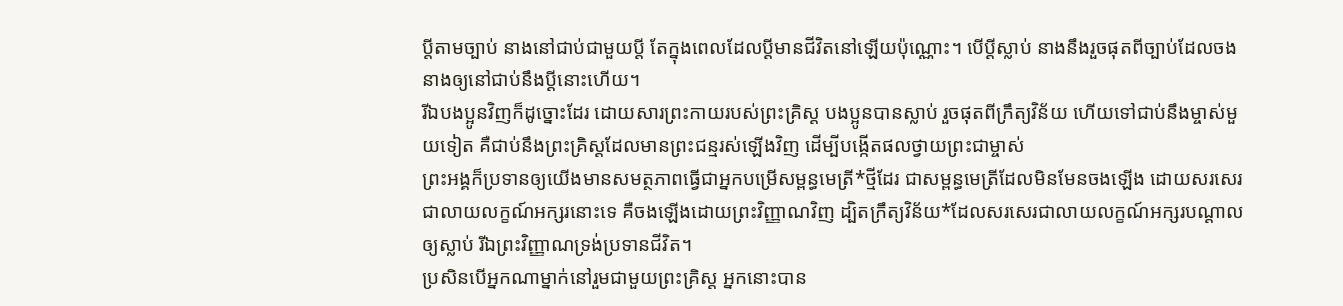ប្ដីតាមច្បាប់ នាងនៅជាប់ជាមួយប្ដី តែក្នុងពេលដែលប្ដីមានជីវិតនៅឡើយប៉ុណ្ណោះ។ បើប្ដីស្លាប់ នាងនឹងរួចផុតពីច្បាប់ដែលចងនាងឲ្យនៅជាប់នឹងប្ដីនោះហើយ។
រីឯបងប្អូនវិញក៏ដូច្នោះដែរ ដោយសារព្រះកាយរបស់ព្រះគ្រិស្ត បងប្អូនបានស្លាប់ រួចផុតពីក្រឹត្យវិន័យ ហើយទៅជាប់នឹងម្ចាស់មួយទៀត គឺជាប់នឹងព្រះគ្រិស្តដែលមានព្រះជន្មរស់ឡើងវិញ ដើម្បីបង្កើតផលថ្វាយព្រះជាម្ចាស់
ព្រះអង្គក៏ប្រទានឲ្យយើងមានសមត្ថភាពធ្វើជាអ្នកបម្រើសម្ពន្ធមេត្រី*ថ្មីដែរ ជាសម្ពន្ធមេត្រីដែលមិនមែនចងឡើង ដោយសរសេរជាលាយលក្ខណ៍អក្សរនោះទេ គឺចងឡើងដោយព្រះវិញ្ញាណវិញ ដ្បិតក្រឹត្យវិន័យ*ដែលសរសេរជាលាយលក្ខណ៍អក្សរបណ្ដាលឲ្យស្លាប់ រីឯព្រះវិញ្ញាណទ្រង់ប្រទានជីវិត។
ប្រសិនបើអ្នកណាម្នាក់នៅរួមជាមួយព្រះគ្រិស្ត អ្នកនោះបាន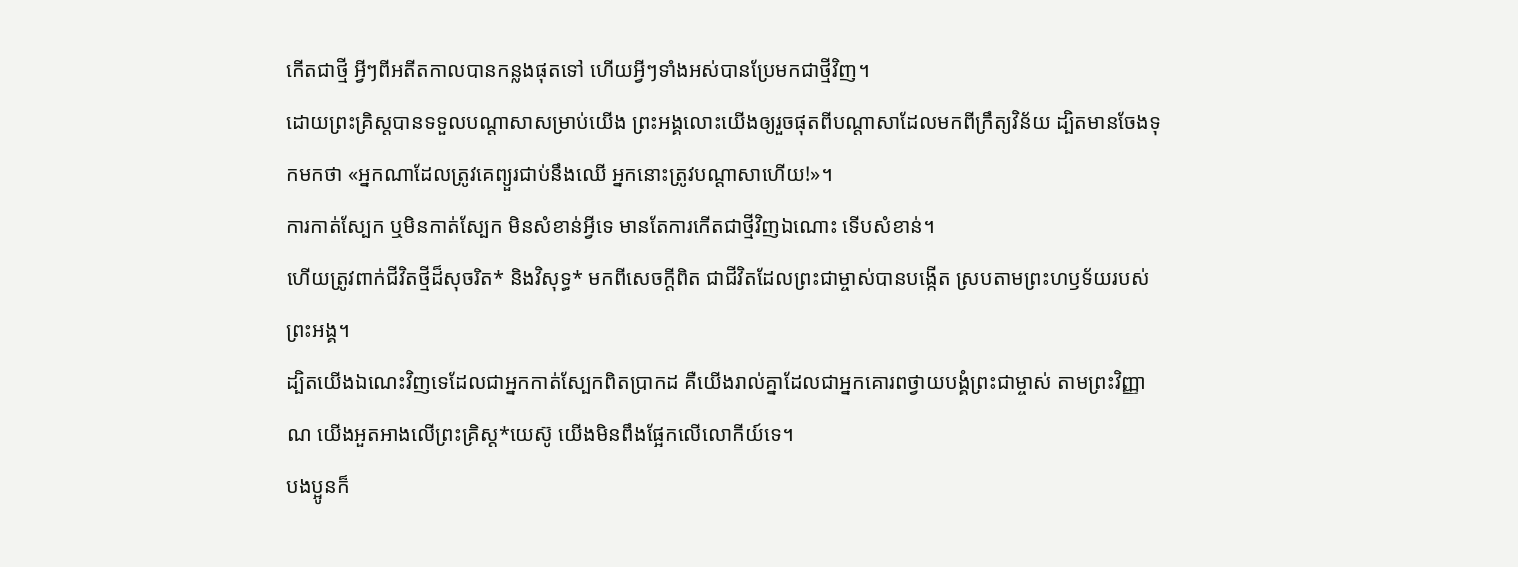កើតជាថ្មី អ្វីៗពីអតីតកាលបានកន្លងផុតទៅ ហើយអ្វីៗទាំងអស់បានប្រែមកជាថ្មីវិញ។
ដោយព្រះគ្រិស្តបានទទួលបណ្ដាសាសម្រាប់យើង ព្រះអង្គលោះយើងឲ្យរួចផុតពីបណ្ដាសាដែលមកពីក្រឹត្យវិន័យ ដ្បិតមានចែងទុកមកថា «អ្នកណាដែលត្រូវគេព្យួរជាប់នឹងឈើ អ្នកនោះត្រូវបណ្ដាសាហើយ!»។
ការកាត់ស្បែក ឬមិនកាត់ស្បែក មិនសំខាន់អ្វីទេ មានតែការកើតជាថ្មីវិញឯណោះ ទើបសំខាន់។
ហើយត្រូវពាក់ជីវិតថ្មីដ៏សុចរិត* និងវិសុទ្ធ* មកពីសេចក្ដីពិត ជាជីវិតដែលព្រះជាម្ចាស់បានបង្កើត ស្របតាមព្រះហឫទ័យរបស់ព្រះអង្គ។
ដ្បិតយើងឯណេះវិញទេដែលជាអ្នកកាត់ស្បែកពិតប្រាកដ គឺយើងរាល់គ្នាដែលជាអ្នកគោរពថ្វាយបង្គំព្រះជាម្ចាស់ តាមព្រះវិញ្ញាណ យើងអួតអាងលើព្រះគ្រិស្ត*យេស៊ូ យើងមិនពឹងផ្អែកលើលោកីយ៍ទេ។
បងប្អូនក៏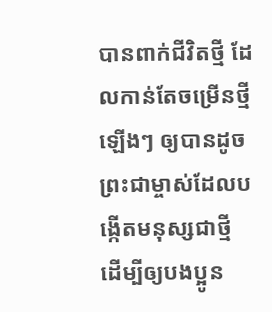បានពាក់ជីវិតថ្មី ដែលកាន់តែចម្រើនថ្មីឡើងៗ ឲ្យបានដូចព្រះជាម្ចាស់ដែលបង្កើតមនុស្សជាថ្មី ដើម្បីឲ្យបងប្អូន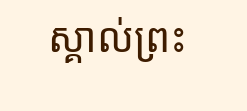ស្គាល់ព្រះ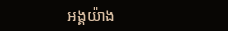អង្គយ៉ាង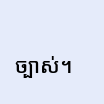ច្បាស់។